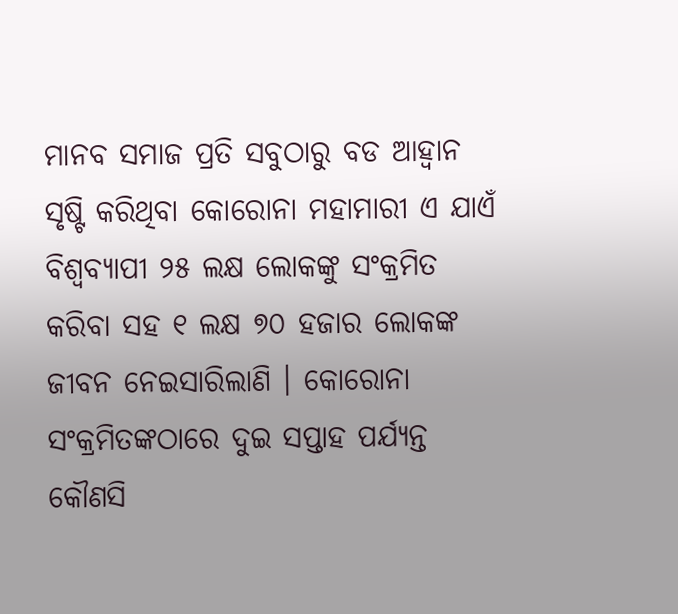ମାନବ ସମାଜ ପ୍ରତି ସବୁଠାରୁ ବଡ ଆହ୍ୱାନ ସୃଷ୍ଟି କରିଥିବା କୋରୋନା ମହାମାରୀ ଏ ଯାଏଁ ବିଶ୍ୱବ୍ୟାପୀ ୨୫ ଲକ୍ଷ ଲୋକଙ୍କୁ ସଂକ୍ରମିତ କରିବା ସହ ୧ ଲକ୍ଷ ୭୦ ହଜାର ଲୋକଙ୍କ ଜୀବନ ନେଇସାରିଲାଣି । କୋରୋନା ସଂକ୍ରମିତଙ୍କଠାରେ ଦୁଇ ସପ୍ତାହ ପର୍ଯ୍ୟନ୍ତ କୌଣସି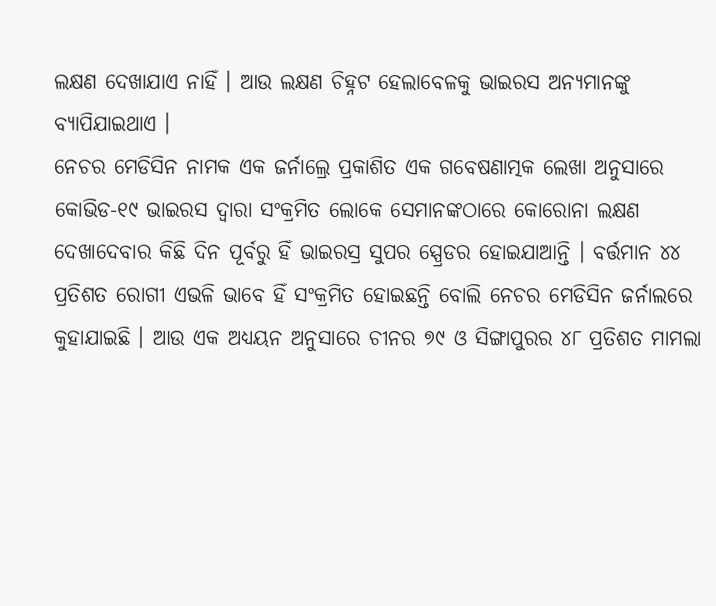ଲକ୍ଷଣ ଦେଖାଯାଏ ନାହିଁ । ଆଉ ଲକ୍ଷଣ ଚିହ୍ନଟ ହେଲାବେଳକୁ ଭାଇରସ ଅନ୍ୟମାନଙ୍କୁ ବ୍ୟାପିଯାଇଥାଏ ।
ନେଚର ମେଡିସିନ ନାମକ ଏକ ଜର୍ନାଲ୍ରେ ପ୍ରକାଶିତ ଏକ ଗବେଷଣାତ୍ମକ ଲେଖା ଅନୁସାରେ କୋଭିଡ-୧୯ ଭାଇରସ ଦ୍ୱାରା ସଂକ୍ରମିତ ଲୋକେ ସେମାନଙ୍କଠାରେ କୋରୋନା ଲକ୍ଷଣ ଦେଖାଦେବାର କିଛି ଦିନ ପୂର୍ବରୁ ହିଁ ଭାଇରସ୍ର ସୁପର ସ୍ପ୍ରେଡର ହୋଇଯାଆନ୍ତି । ବର୍ତ୍ତମାନ ୪୪ ପ୍ରତିଶତ ରୋଗୀ ଏଭଳି ଭାବେ ହିଁ ସଂକ୍ରମିତ ହୋଇଛନ୍ତି ବୋଲି ନେଚର ମେଡିସିନ ଜର୍ନାଲରେ କୁହାଯାଇଛି । ଆଉ ଏକ ଅଧ୍ୟୟନ ଅନୁସାରେ ଚୀନର ୭୯ ଓ ସିଙ୍ଗାପୁରର ୪୮ ପ୍ରତିଶତ ମାମଲା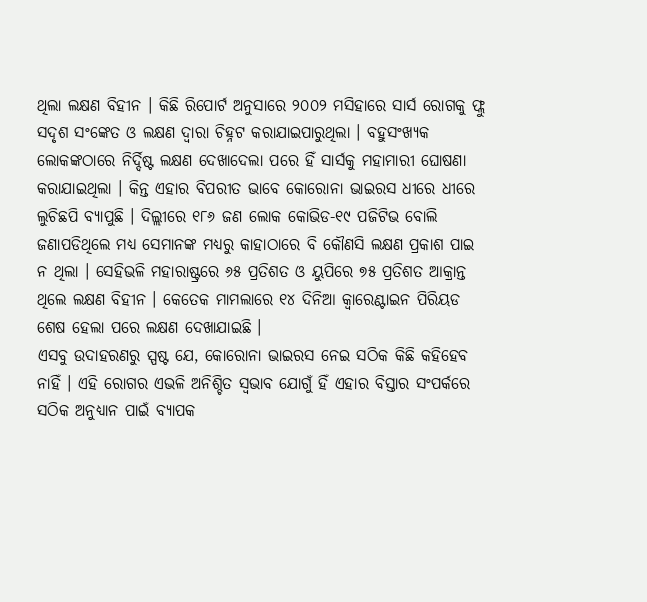ଥିଲା ଲକ୍ଷଣ ବିହୀନ । କିଛି ରିପୋର୍ଟ ଅନୁସାରେ ୨୦୦୨ ମସିହାରେ ସାର୍ସ ରୋଗକୁ ଫ୍ଲୁ ସଦୃଶ ସଂଙ୍କେତ ଓ ଲକ୍ଷଣ ଦ୍ୱାରା ଚିହ୍ନଟ କରାଯାଇପାରୁଥିଲା । ବହୁସଂଖ୍ୟକ ଲୋକଙ୍କଠାରେ ନିର୍ଦ୍ଦିଷ୍ଟ ଲକ୍ଷଣ ଦେଖାଦେଲା ପରେ ହିଁ ସାର୍ସକୁ ମହାମାରୀ ଘୋଷଣା କରାଯାଇଥିଲା । କିନ୍ତ ଏହାର ବିପରୀତ ଭାବେ କୋରୋନା ଭାଇରସ ଧୀରେ ଧୀରେ ଲୁଚିଛପି ବ୍ୟାପୁଛି । ଦିଲ୍ଲୀରେ ୧୮୬ ଜଣ ଲୋକ କୋଭିଡ-୧୯ ପଜିଟିଭ ବୋଲି ଜଣାପଡିଥିଲେ ମଧ୍ୟ ସେମାନଙ୍କ ମଧ୍ୟରୁ କାହାଠାରେ ବି କୌଣସି ଲକ୍ଷଣ ପ୍ରକାଶ ପାଇ ନ ଥିଲା । ସେହିଭଳି ମହାରାଷ୍ଟ୍ରରେ ୬୫ ପ୍ରତିଶତ ଓ ୟୁପିରେ ୭୫ ପ୍ରତିଶତ ଆକ୍ରାନ୍ତ ଥିଲେ ଲକ୍ଷଣ ବିହୀନ । କେତେକ ମାମଲାରେ ୧୪ ଦିନିଆ କ୍ୱାରେଣ୍ଟାଇନ ପିରିୟଡ ଶେଷ ହେଲା ପରେ ଲକ୍ଷଣ ଦେଖାଯାଇଛି ।
ଏସବୁ ଉଦାହରଣରୁ ସ୍ପଷ୍ଟ ଯେ, କୋରୋନା ଭାଇରସ ନେଇ ସଠିକ କିଛି କହିହେବ ନାହିଁ । ଏହି ରୋଗର ଏଭଳି ଅନିଶ୍ଚିତ ସ୍ୱଭାବ ଯୋଗୁଁ ହିଁ ଏହାର ବିସ୍ତାର ସଂପର୍କରେ ସଠିକ ଅନୁଧ୍ୟାନ ପାଇଁ ବ୍ୟାପକ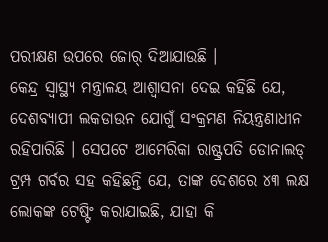ପରୀକ୍ଷଣ ଉପରେ ଜୋର୍ ଦିଆଯାଉଛି ।
କେନ୍ଦ୍ର ସ୍ୱାସ୍ଥ୍ୟ ମନ୍ତ୍ରାଳୟ ଆଶ୍ୱାସନା ଦେଇ କହିଛି ଯେ, ଦେଶବ୍ୟାପୀ ଲକଡାଉନ ଯୋଗୁଁ ସଂକ୍ରମଣ ନିୟନ୍ତ୍ରଣାଧୀନ ରହିପାରିଛି । ସେପଟେ ଆମେରିକା ରାଷ୍ଟ୍ରପତି ଡୋନାଲଡ୍ ଟ୍ରମ୍ପ ଗର୍ବର ସହ କହିଛନ୍ତି ଯେ, ତାଙ୍କ ଦେଶରେ ୪୩ ଲକ୍ଷ ଲୋକଙ୍କ ଟେଷ୍ଟିଂ କରାଯାଇଛି, ଯାହା କି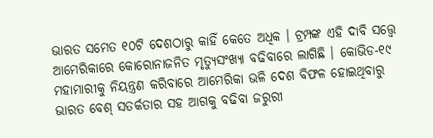ଭାରତ ସମେତ ୧୦ଟି ଦେଶଠାରୁ କାହିଁ କେତେ ଅଧିକ । ଟ୍ରମ୍ପଙ୍କ ଏହି ଦାବି ସତ୍ତ୍ୱେ ଆମେରିକାରେ କୋରୋନାଜନିତ ମୃତ୍ୟୁସଂଖ୍ୟା ବଢିବାରେ ଲାଗିଛି । କୋଭିଡ-୧୯ ମହାମାରୀକୁ ନିୟନ୍ତ୍ରଣ କରିବାରେ ଆମେରିକା ଭଳି ଦେଶ ବିଫଳ ହୋଇଥିବାରୁ ଭାରତ ବେଶ୍ ସତର୍କତାର ସହ ଆଗକୁ ବଢିବା ଜରୁରୀ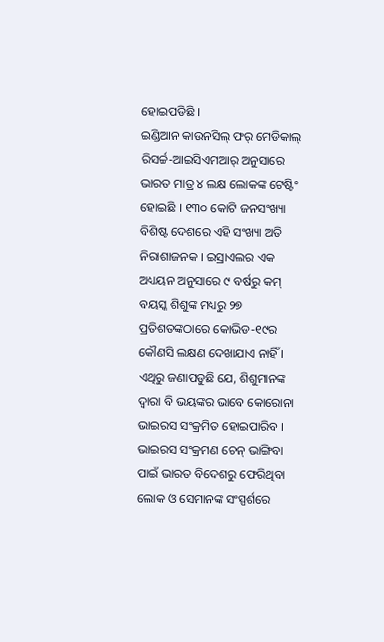ହୋଇପଡିଛି ।
ଇଣ୍ଡିଆନ କାଉନସିଲ୍ ଫର୍ ମେଡିକାଲ୍ ରିସର୍ଚ୍ଚ-ଆଇସିଏମଆର୍ ଅନୁସାରେ ଭାରତ ମାତ୍ର ୪ ଲକ୍ଷ ଲୋକଙ୍କ ଟେଷ୍ଟିଂ ହୋଇଛି । ୧୩୦ କୋଟି ଜନସଂଖ୍ୟା ବିଶିଷ୍ଟ ଦେଶରେ ଏହି ସଂଖ୍ୟା ଅତି ନିରାଶାଜନକ । ଇସ୍ରାଏଲର ଏକ ଅଧ୍ୟୟନ ଅନୁସାରେ ୯ ବର୍ଷରୁ କମ୍ ବୟସ୍କ ଶିଶୁଙ୍କ ମଧ୍ୟରୁ ୨୭ ପ୍ରତିଶତଙ୍କଠାରେ କୋଭିଡ-୧୯ର କୌଣସି ଲକ୍ଷଣ ଦେଖାଯାଏ ନାହିଁ । ଏଥିରୁ ଜଣାପଡୁଛି ଯେ, ଶିଶୁମାନଙ୍କ ଦ୍ୱାରା ବି ଭୟଙ୍କର ଭାବେ କୋରୋନା ଭାଇରସ ସଂକ୍ରମିତ ହୋଇପାରିବ । ଭାଇରସ ସଂକ୍ରମଣ ଚେନ୍ ଭାଙ୍ଗିବା ପାଇଁ ଭାରତ ବିଦେଶରୁ ଫେରିଥିବା ଲୋକ ଓ ସେମାନଙ୍କ ସଂସ୍ପର୍ଶରେ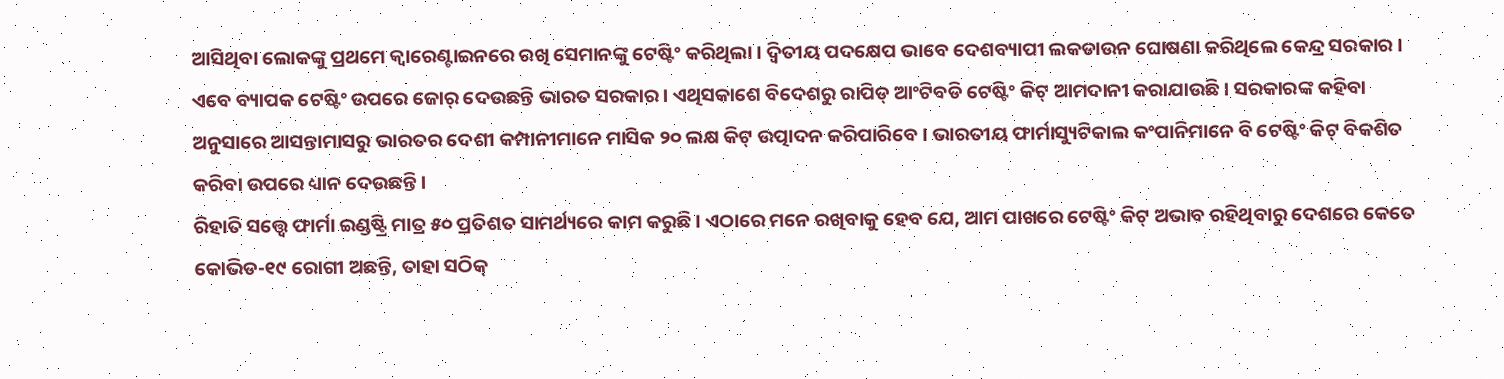ଆସିଥିବା ଲୋକଙ୍କୁ ପ୍ରଥମେ କ୍ୱାରେଣ୍ଟାଇନରେ ରଖି ସେମାନଙ୍କୁ ଟେଷ୍ଟିଂ କରିଥିଲା । ଦ୍ୱିତୀୟ ପଦକ୍ଷେପ ଭାବେ ଦେଶବ୍ୟାପୀ ଲକଡାଉନ ଘୋଷଣା କରିଥିଲେ କେନ୍ଦ୍ର ସରକାର । ଏବେ ବ୍ୟାପକ ଟେଷ୍ଟିଂ ଉପରେ ଜୋର୍ ଦେଉଛନ୍ତି ଭାରତ ସରକାର । ଏଥିସକାଶେ ବିଦେଶରୁ ରାପିଡ୍ ଆଂଟିବଡି ଟେଷ୍ଟିଂ କିଟ୍ ଆମଦାନୀ କରାଯାଉଛି । ସରକାରଙ୍କ କହିବା ଅନୁସାରେ ଆସନ୍ତାମାସରୁ ଭାରତର ଦେଶୀ କମ୍ପାନୀମାନେ ମାସିକ ୨୦ ଲକ୍ଷ କିଟ୍ ଉତ୍ପାଦନ କରିପାରିବେ । ଭାରତୀୟ ଫାର୍ମାସ୍ୟୁଟିକାଲ କଂପାନିମାନେ ବି ଟେଷ୍ଟିଂ କିଟ୍ ବିକଶିତ କରିବା ଉପରେ ଧ୍ୟାନ ଦେଉଛନ୍ତି ।
ରିହାତି ସତ୍ତ୍ୱେ ଫାର୍ମା ଇଣ୍ଡଷ୍ଟ୍ରି ମାତ୍ର ୫୦ ପ୍ରତିଶତ ସାମର୍ଥ୍ୟରେ କାମ କରୁଛି । ଏଠାରେ ମନେ ରଖିବାକୁ ହେବ ଯେ, ଆମ ପାଖରେ ଟେଷ୍ଟିଂ କିଟ୍ ଅଭାବ ରହିଥିବାରୁ ଦେଶରେ କେତେ କୋଭିଡ-୧୯ ରୋଗୀ ଅଛନ୍ତି, ତାହା ସଠିକ୍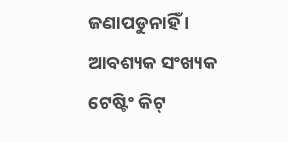ଜଣାପଡୁନାହିଁ । ଆବଶ୍ୟକ ସଂଖ୍ୟକ ଟେଷ୍ଟିଂ କିଟ୍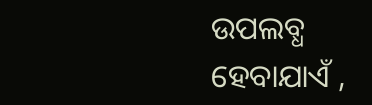ଉପଲବ୍ଧ ହେବାଯାଏଁ ,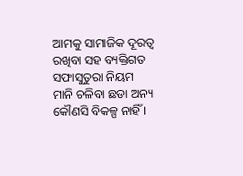ଆମକୁ ସାମାଜିକ ଦୂରତ୍ୱ ରଖିବା ସହ ବ୍ୟକ୍ତିଗତ ସଫାସୁତୁରା ନିୟମ ମାନି ଚଳିବା ଛଡା ଅନ୍ୟ କୌଣସି ବିକଳ୍ପ ନାହିଁ ।